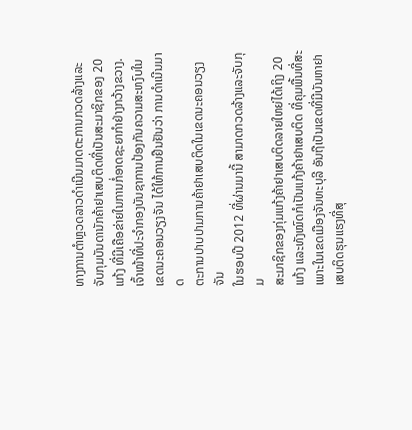ທາງການຕໍາຫຼວດລາວດໍາເນີນມາດຕະການກວດລ້າງແລະ
ຈັບກຸມບັນດານັກຄ້າຢາເສບຕິດທີ່ເປັນສະມາຊິກຂອງ 20
ແກ້ງ ທີ່ມີເຄືອຂ່າຍໃນການກໍ່ອາດຊະຍາກໍາຢ່າງກວ້າງຂວາງ.
ເຈົ້າໜ້າທີ່ປະຈໍາກອງບັນຊາການປ້ອງກັນຄວາມສະຫງົບໃນ
ເຂດນະຄອນວຽງຈັນ ໄດ້ໃຫ້ການຢືນຢັນວ່າ ການດໍາເນີນມາດ
ຕະການປາບປາມການຄ້າຢາເສບຕິດໃນເຂດນະຄອນວຽງຈັນ
ໃນຮອບປີ 2012 ທີ່ຜ່ານມານີ້ ສາມາດກວດລ້າງແລະຈັບກຸມ
ສະມາຊິກຂອງກຸ່ມແກ້ງຄ້າຢາເສບຕິດລາຍໃຫຍ່ໄດ້ເຖິງ 20
ແກ້ງ ແລະທັງໝົດກໍເປັນແກ້ງຄ້າຢາເສບຕິດ ທີ່ຄຸມພື້ນທີ່ສະ
ເພາະໃນເຂດເມືອງຈັນທະບຸລີ ອັນຖືເປັນເຂດທີ່ມີບັນຫາຢາ
ເສບຕິດຮຸນແຮງທີ່ສຸ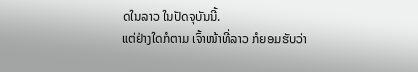ດໃນລາວ ໃນປັດຈຸບັນນີ້.
ແຕ່ຢ່າງໃດກໍຕາມ ເຈົ້າໜ້າທີ່ລາວ ກໍຍອມຮັບວ່າ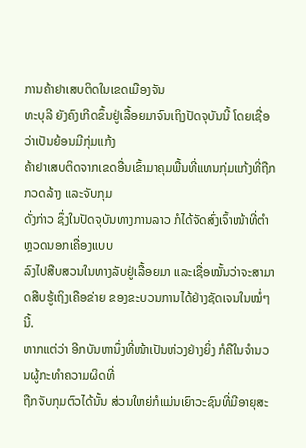ການຄ້າຢາເສບຕິດໃນເຂດເມືອງຈັນ
ທະບຸລີ ຍັງຄົງເກີດຂຶ້ນຢູ່ເລື້ອຍມາຈົນເຖິງປັດຈຸບັນນີ້ ໂດຍເຊື່ອວ່າເປັນຍ້ອນມີກຸ່ມແກ້ງ
ຄ້າຢາເສບຕິດຈາກເຂດອື່ນເຂົ້າມາຄຸມພື້ນທີ່ແທນກຸ່ມແກ້ງທີ່ຖືກກວດລ້າງ ແລະຈັບກຸມ
ດັ່ງກ່າວ ຊຶ່ງໃນປັດຈຸບັນທາງການລາວ ກໍໄດ້ຈັດສົ່ງເຈົ້າໜ້າທີ່ຕໍາຫຼວດນອກເຄື່ອງແບບ
ລົງໄປສືບສວນໃນທາງລັບຢູ່ເລື້ອຍມາ ແລະເຊື່ອໝັ້ນວ່າຈະສາມາດສືບຮູ້ເຖິງເຄືອຂ່າຍ ຂອງຂະບວນການໄດ້ຢ່າງຊັດເຈນໃນໝໍ່ໆນີ້.
ຫາກແຕ່ວ່າ ອີກບັນຫານຶ່ງທີ່ໜ້າເປັນຫ່ວງຢ່າງຍິ່ງ ກໍຄືໃນຈໍານວນຜູ້ກະທໍາຄວາມຜິດທີ່
ຖືກຈັບກຸມຕົວໄດ້ນັ້ນ ສ່ວນໃຫຍ່ກໍແມ່ນເຍົາວະຊົນທີ່ມີອາຍຸສະ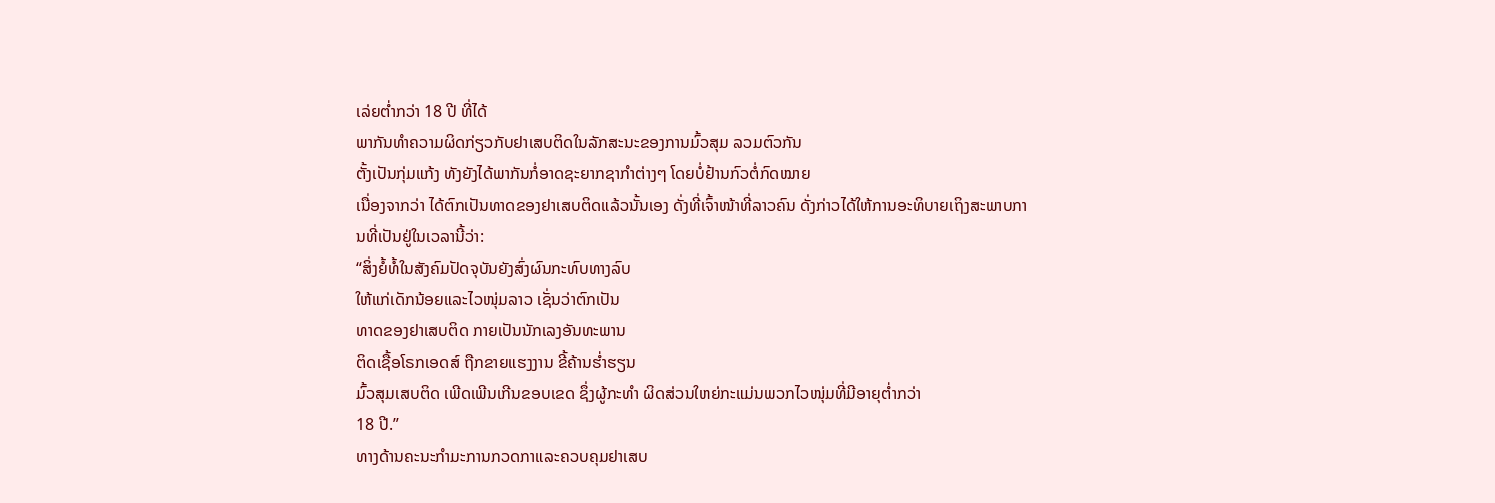ເລ່ຍຕໍ່າກວ່າ 18 ປີ ທີ່ໄດ້
ພາກັນທໍາຄວາມຜິດກ່ຽວກັບຢາເສບຕິດໃນລັກສະນະຂອງການມົ້ວສຸມ ລວມຕົວກັນ
ຕັ້ງເປັນກຸ່ມແກ້ງ ທັງຍັງໄດ້ພາກັນກໍ່ອາດຊະຍາກຊາກໍາຕ່າງໆ ໂດຍບໍ່ຢ້ານກົວຕໍ່ກົດໝາຍ
ເນື່ອງຈາກວ່າ ໄດ້ຕົກເປັນທາດຂອງຢາເສບຕິດແລ້ວນັ້ນເອງ ດັ່ງທີ່ເຈົ້າໜ້າທີ່ລາວຄົນ ດັ່ງກ່າວໄດ້ໃຫ້ການອະທິບາຍເຖິງສະພາບການທີ່ເປັນຢູ່ໃນເວລານີ້ວ່າ:
“ສິ່ງຍໍ້ທໍ້ໃນສັງຄົມປັດຈຸບັນຍັງສົ່ງຜົນກະທົບທາງລົບ
ໃຫ້ແກ່ເດັກນ້ອຍແລະໄວໜຸ່ມລາວ ເຊັ່ນວ່າຕົກເປັນ
ທາດຂອງຢາເສບຕິດ ກາຍເປັນນັກເລງອັນທະພານ
ຕິດເຊື້ອໂຣກເອດສ໌ ຖືກຂາຍແຮງງານ ຂີ້ຄ້ານຮໍ່າຮຽນ
ມົ້ວສຸມເສບຕິດ ເພີດເພີນເກີນຂອບເຂດ ຊຶ່ງຜູ້ກະທໍາ ຜິດສ່ວນໃຫຍ່ກະແມ່ນພວກໄວໜຸ່ມທີ່ມີອາຍຸຕໍ່າກວ່າ
18 ປີ.”
ທາງດ້ານຄະນະກໍາມະການກວດກາແລະຄວບຄຸມຢາເສບ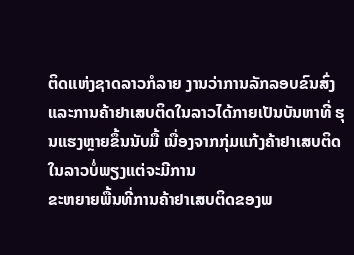ຕິດແຫ່ງຊາດລາວກໍລາຍ ງານວ່າການລັກລອບຂົນສົ່ງແລະການຄ້າຢາເສບຕິດໃນລາວໄດ້ກາຍເປັນບັນຫາທີ່ ຮຸນແຮງຫຼາຍຂຶ້ນນັບມື້ ເນື່ອງຈາກກຸ່ມແກ້ງຄ້າຢາເສບຕິດໃນລາວບໍ່ພຽງແຕ່ຈະມີການ
ຂະຫຍາຍພື້ນທີ່ການຄ້າຢາເສບຕິດຂອງພ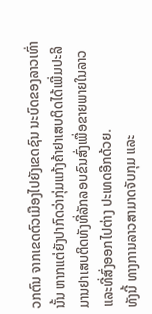ວກຕົນ ຈາກເຂດຕົວເມືອງໄປຍັງເຂດຊົນ ນະບົດຂອງລາວເທົ່ານັ້ນ ຫາກແຕ່ຍັງປາກົດວ່າກຸ່ມແກ້ງຄ້າຢາເສບຕິດໄດ້ເພີ່ມປະລິ ມານຢາເສບຕິດທັງທີ່ລັກລອບຂົນສົ່ງເພື່ອຂາຍພາຍໃນລາວ ແລະທີ່ສົ່ງອອກໄປຕ່າງ ປະເທດອີກດ້ວຍ.
ທັງນີ້ ທາງການລາວສາມາດຈັບກຸມ ແລະ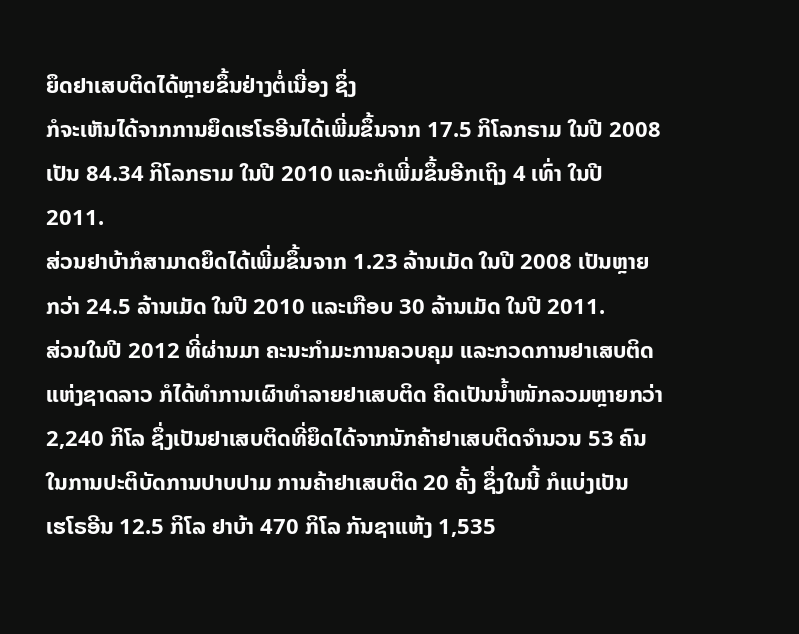ຍຶດຢາເສບຕິດໄດ້ຫຼາຍຂຶ້ນຢ່າງຕໍ່ເນື່ອງ ຊຶ່ງ
ກໍຈະເຫັນໄດ້ຈາກການຍຶດເຮໂຣອີນໄດ້ເພີ່ມຂຶ້ນຈາກ 17.5 ກິໂລກຣາມ ໃນປີ 2008
ເປັນ 84.34 ກິໂລກຣາມ ໃນປີ 2010 ແລະກໍເພີ່ມຂຶ້ນອີກເຖິງ 4 ເທົ່າ ໃນປີ 2011.
ສ່ວນຢາບ້າກໍສາມາດຍຶດໄດ້ເພີ່ມຂຶ້ນຈາກ 1.23 ລ້ານເມັດ ໃນປີ 2008 ເປັນຫຼາຍ
ກວ່າ 24.5 ລ້ານເມັດ ໃນປີ 2010 ແລະເກືອບ 30 ລ້ານເມັດ ໃນປີ 2011.
ສ່ວນໃນປີ 2012 ທີ່ຜ່ານມາ ຄະນະກໍາມະການຄວບຄຸມ ແລະກວດການຢາເສບຕິດ
ແຫ່ງຊາດລາວ ກໍໄດ້ທໍາການເຜົາທໍາລາຍຢາເສບຕິດ ຄິດເປັນນໍ້າໜັກລວມຫຼາຍກວ່າ
2,240 ກິໂລ ຊຶ່ງເປັນຢາເສບຕິດທີ່ຍຶດໄດ້ຈາກນັກຄ້າຢາເສບຕິດຈໍານວນ 53 ຄົນ
ໃນການປະຕິບັດການປາບປາມ ການຄ້າຢາເສບຕິດ 20 ຄັ້ງ ຊຶ່ງໃນນີ້ ກໍແບ່ງເປັນ
ເຮໂຣອີນ 12.5 ກິໂລ ຢາບ້າ 470 ກິໂລ ກັນຊາແຫ້ງ 1,535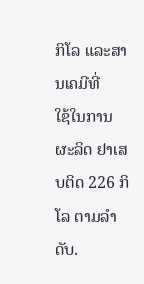ກິໂລ ແລະສານເຄມີທີ່
ໃຊ້ໃນການຜະລິດ ຢາເສບຕິດ 226 ກິໂລ ຕາມລໍາດັບ.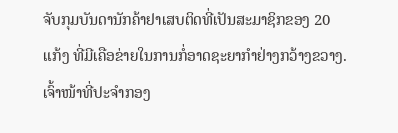ຈັບກຸມບັນດານັກຄ້າຢາເສບຕິດທີ່ເປັນສະມາຊິກຂອງ 20
ແກ້ງ ທີ່ມີເຄືອຂ່າຍໃນການກໍ່ອາດຊະຍາກໍາຢ່າງກວ້າງຂວາງ.
ເຈົ້າໜ້າທີ່ປະຈໍາກອງ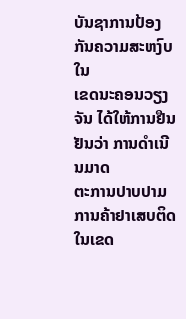ບັນຊາການປ້ອງກັນຄວາມສະຫງົບໃນ
ເຂດນະຄອນວຽງຈັນ ໄດ້ໃຫ້ການຢືນຢັນວ່າ ການດໍາເນີນມາດ
ຕະການປາບປາມການຄ້າຢາເສບຕິດໃນເຂດ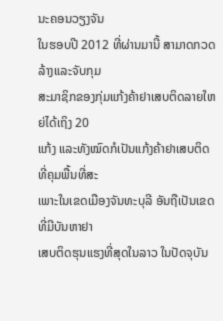ນະຄອນວຽງຈັນ
ໃນຮອບປີ 2012 ທີ່ຜ່ານມານີ້ ສາມາດກວດລ້າງແລະຈັບກຸມ
ສະມາຊິກຂອງກຸ່ມແກ້ງຄ້າຢາເສບຕິດລາຍໃຫຍ່ໄດ້ເຖິງ 20
ແກ້ງ ແລະທັງໝົດກໍເປັນແກ້ງຄ້າຢາເສບຕິດ ທີ່ຄຸມພື້ນທີ່ສະ
ເພາະໃນເຂດເມືອງຈັນທະບຸລີ ອັນຖືເປັນເຂດທີ່ມີບັນຫາຢາ
ເສບຕິດຮຸນແຮງທີ່ສຸດໃນລາວ ໃນປັດຈຸບັນ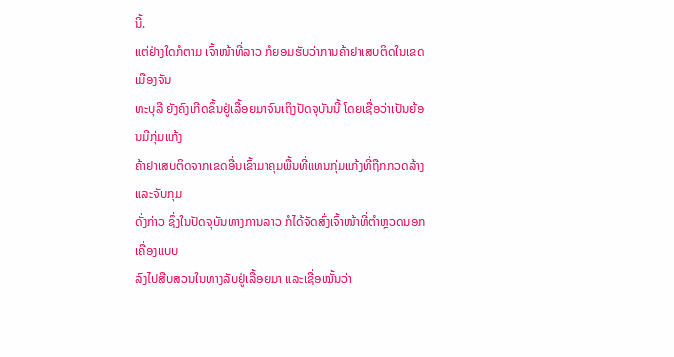ນີ້.
ແຕ່ຢ່າງໃດກໍຕາມ ເຈົ້າໜ້າທີ່ລາວ ກໍຍອມຮັບວ່າການຄ້າຢາເສບຕິດໃນເຂດເມືອງຈັນ
ທະບຸລີ ຍັງຄົງເກີດຂຶ້ນຢູ່ເລື້ອຍມາຈົນເຖິງປັດຈຸບັນນີ້ ໂດຍເຊື່ອວ່າເປັນຍ້ອນມີກຸ່ມແກ້ງ
ຄ້າຢາເສບຕິດຈາກເຂດອື່ນເຂົ້າມາຄຸມພື້ນທີ່ແທນກຸ່ມແກ້ງທີ່ຖືກກວດລ້າງ ແລະຈັບກຸມ
ດັ່ງກ່າວ ຊຶ່ງໃນປັດຈຸບັນທາງການລາວ ກໍໄດ້ຈັດສົ່ງເຈົ້າໜ້າທີ່ຕໍາຫຼວດນອກເຄື່ອງແບບ
ລົງໄປສືບສວນໃນທາງລັບຢູ່ເລື້ອຍມາ ແລະເຊື່ອໝັ້ນວ່າ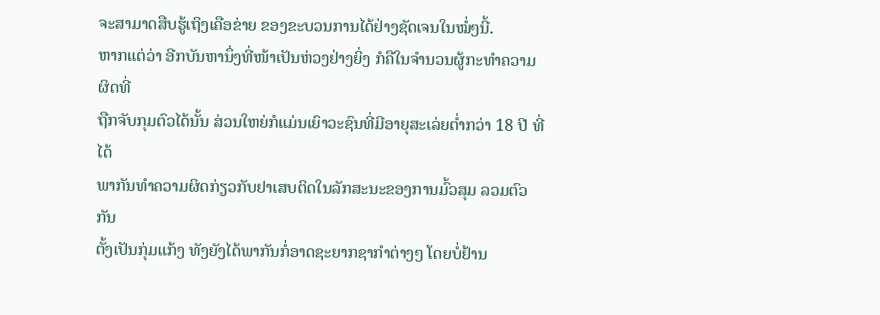ຈະສາມາດສືບຮູ້ເຖິງເຄືອຂ່າຍ ຂອງຂະບວນການໄດ້ຢ່າງຊັດເຈນໃນໝໍ່ໆນີ້.
ຫາກແຕ່ວ່າ ອີກບັນຫານຶ່ງທີ່ໜ້າເປັນຫ່ວງຢ່າງຍິ່ງ ກໍຄືໃນຈໍານວນຜູ້ກະທໍາຄວາມຜິດທີ່
ຖືກຈັບກຸມຕົວໄດ້ນັ້ນ ສ່ວນໃຫຍ່ກໍແມ່ນເຍົາວະຊົນທີ່ມີອາຍຸສະເລ່ຍຕໍ່າກວ່າ 18 ປີ ທີ່ໄດ້
ພາກັນທໍາຄວາມຜິດກ່ຽວກັບຢາເສບຕິດໃນລັກສະນະຂອງການມົ້ວສຸມ ລວມຕົວກັນ
ຕັ້ງເປັນກຸ່ມແກ້ງ ທັງຍັງໄດ້ພາກັນກໍ່ອາດຊະຍາກຊາກໍາຕ່າງໆ ໂດຍບໍ່ຢ້ານ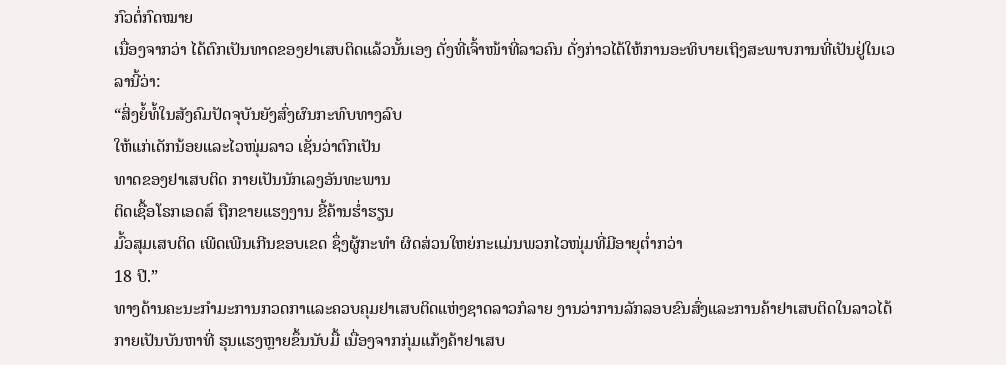ກົວຕໍ່ກົດໝາຍ
ເນື່ອງຈາກວ່າ ໄດ້ຕົກເປັນທາດຂອງຢາເສບຕິດແລ້ວນັ້ນເອງ ດັ່ງທີ່ເຈົ້າໜ້າທີ່ລາວຄົນ ດັ່ງກ່າວໄດ້ໃຫ້ການອະທິບາຍເຖິງສະພາບການທີ່ເປັນຢູ່ໃນເວລານີ້ວ່າ:
“ສິ່ງຍໍ້ທໍ້ໃນສັງຄົມປັດຈຸບັນຍັງສົ່ງຜົນກະທົບທາງລົບ
ໃຫ້ແກ່ເດັກນ້ອຍແລະໄວໜຸ່ມລາວ ເຊັ່ນວ່າຕົກເປັນ
ທາດຂອງຢາເສບຕິດ ກາຍເປັນນັກເລງອັນທະພານ
ຕິດເຊື້ອໂຣກເອດສ໌ ຖືກຂາຍແຮງງານ ຂີ້ຄ້ານຮໍ່າຮຽນ
ມົ້ວສຸມເສບຕິດ ເພີດເພີນເກີນຂອບເຂດ ຊຶ່ງຜູ້ກະທໍາ ຜິດສ່ວນໃຫຍ່ກະແມ່ນພວກໄວໜຸ່ມທີ່ມີອາຍຸຕໍ່າກວ່າ
18 ປີ.”
ທາງດ້ານຄະນະກໍາມະການກວດກາແລະຄວບຄຸມຢາເສບຕິດແຫ່ງຊາດລາວກໍລາຍ ງານວ່າການລັກລອບຂົນສົ່ງແລະການຄ້າຢາເສບຕິດໃນລາວໄດ້ກາຍເປັນບັນຫາທີ່ ຮຸນແຮງຫຼາຍຂຶ້ນນັບມື້ ເນື່ອງຈາກກຸ່ມແກ້ງຄ້າຢາເສບ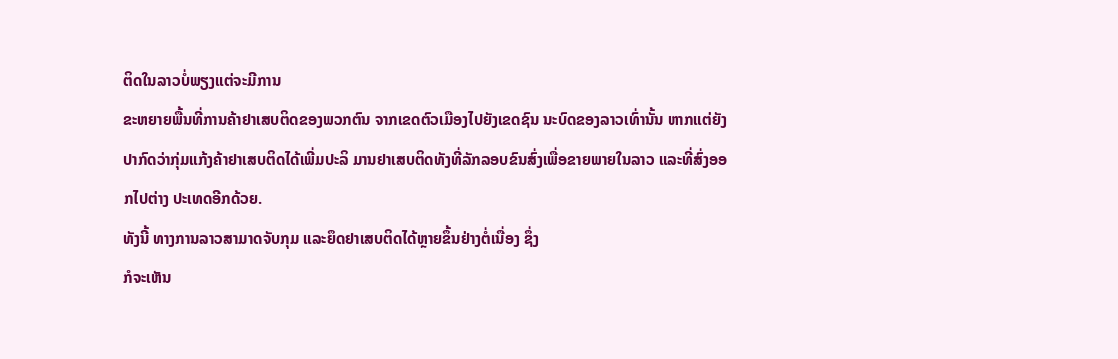ຕິດໃນລາວບໍ່ພຽງແຕ່ຈະມີການ
ຂະຫຍາຍພື້ນທີ່ການຄ້າຢາເສບຕິດຂອງພວກຕົນ ຈາກເຂດຕົວເມືອງໄປຍັງເຂດຊົນ ນະບົດຂອງລາວເທົ່ານັ້ນ ຫາກແຕ່ຍັງປາກົດວ່າກຸ່ມແກ້ງຄ້າຢາເສບຕິດໄດ້ເພີ່ມປະລິ ມານຢາເສບຕິດທັງທີ່ລັກລອບຂົນສົ່ງເພື່ອຂາຍພາຍໃນລາວ ແລະທີ່ສົ່ງອອກໄປຕ່າງ ປະເທດອີກດ້ວຍ.
ທັງນີ້ ທາງການລາວສາມາດຈັບກຸມ ແລະຍຶດຢາເສບຕິດໄດ້ຫຼາຍຂຶ້ນຢ່າງຕໍ່ເນື່ອງ ຊຶ່ງ
ກໍຈະເຫັນ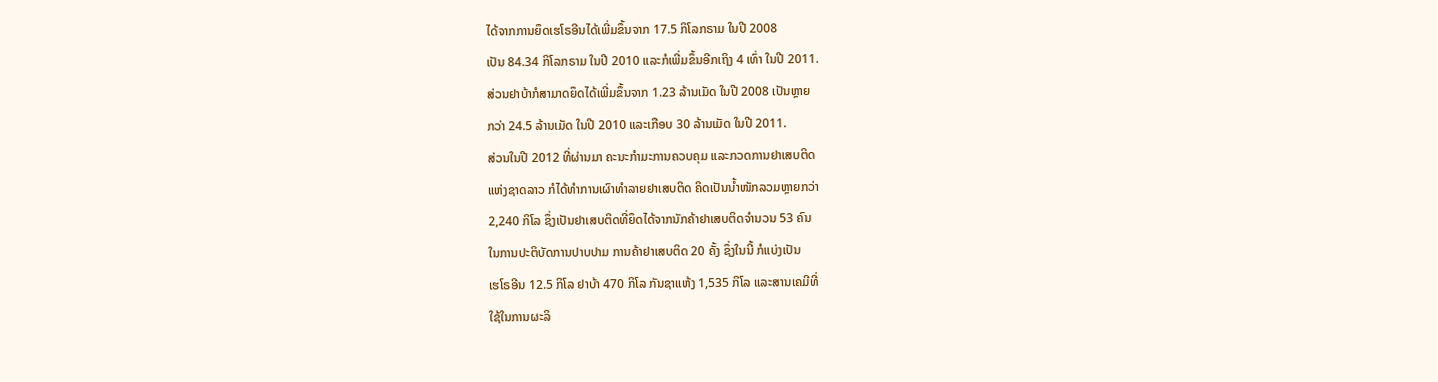ໄດ້ຈາກການຍຶດເຮໂຣອີນໄດ້ເພີ່ມຂຶ້ນຈາກ 17.5 ກິໂລກຣາມ ໃນປີ 2008
ເປັນ 84.34 ກິໂລກຣາມ ໃນປີ 2010 ແລະກໍເພີ່ມຂຶ້ນອີກເຖິງ 4 ເທົ່າ ໃນປີ 2011.
ສ່ວນຢາບ້າກໍສາມາດຍຶດໄດ້ເພີ່ມຂຶ້ນຈາກ 1.23 ລ້ານເມັດ ໃນປີ 2008 ເປັນຫຼາຍ
ກວ່າ 24.5 ລ້ານເມັດ ໃນປີ 2010 ແລະເກືອບ 30 ລ້ານເມັດ ໃນປີ 2011.
ສ່ວນໃນປີ 2012 ທີ່ຜ່ານມາ ຄະນະກໍາມະການຄວບຄຸມ ແລະກວດການຢາເສບຕິດ
ແຫ່ງຊາດລາວ ກໍໄດ້ທໍາການເຜົາທໍາລາຍຢາເສບຕິດ ຄິດເປັນນໍ້າໜັກລວມຫຼາຍກວ່າ
2,240 ກິໂລ ຊຶ່ງເປັນຢາເສບຕິດທີ່ຍຶດໄດ້ຈາກນັກຄ້າຢາເສບຕິດຈໍານວນ 53 ຄົນ
ໃນການປະຕິບັດການປາບປາມ ການຄ້າຢາເສບຕິດ 20 ຄັ້ງ ຊຶ່ງໃນນີ້ ກໍແບ່ງເປັນ
ເຮໂຣອີນ 12.5 ກິໂລ ຢາບ້າ 470 ກິໂລ ກັນຊາແຫ້ງ 1,535 ກິໂລ ແລະສານເຄມີທີ່
ໃຊ້ໃນການຜະລິ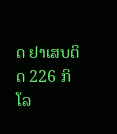ດ ຢາເສບຕິດ 226 ກິໂລ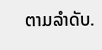ຕາມລໍາດັບ.